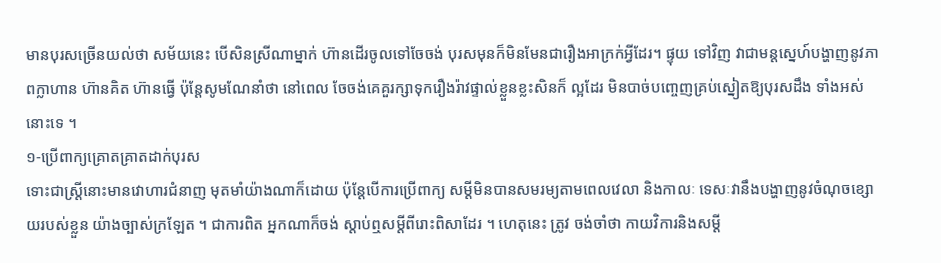មានបុរសច្រើនយល់ថា សម័យនេះ បើសិនស្រីណាម្នាក់ ហ៊ានដើរចូលទៅចែចង់ បុរសមុនក៏មិនមែនជារឿងអាក្រក់អ្វីដែរ។ ផ្ទុយ ទៅវិញ វាជាមន្ដសេ្នហ៍បង្ហាញនូវភាពក្លាហាន ហ៊ានគិត ហ៊ានធ្វើ ប៉ុន្ដែសូមណែនាំថា នៅពេល ចែចង់គេគួរក្សាទុករឿងរ៉ាវផ្ទាល់ខ្លួនខ្លះសិនក៏ ល្អដែរ មិនបាច់បពោ្ចញគ្រប់ស្នៀតឱ្យបុរសដឹង ទាំងអស់នោះទេ ។
១-ប្រើពាក្យគ្រោតគ្រាតដាក់បុរស
ទោះជាស្ដ្រីនោះមានវោហារជំនាញ មុតមាំយ៉ាងណាក៏ដោយ ប៉ុន្ដែបើការប្រើពាក្យ សម្ដីមិនបានសមរម្យតាមពេលវេលា និងកាលៈ ទេសៈវានឹងបង្ហាញនូវចំណុចខ្សោយរបស់ខ្លួន យ៉ាងច្បាស់ក្រឡែត ។ ជាការពិត អ្នកណាក៏ចង់ ស្ដាប់ឮសម្ដីពីរោះពិសាដែរ ។ ហេតុនេះ ត្រូវ ចង់ចាំថា កាយវិការនិងសម្ដី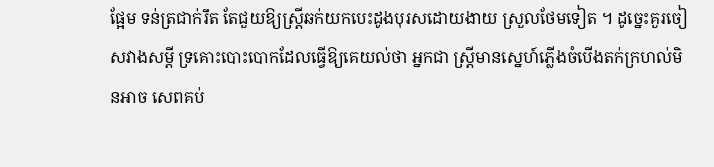ផ្អែម ទន់ត្រជាក់រឹត តែជួយឱ្យស្ដ្រីឆក់យកបេះដូងបុរសដោយងាយ ស្រួលថែមទៀត ។ ដូចេ្នះគួរចៀសវាងសម្ដី ទ្រគោះបោះបោកដែលធ្វើឱ្យគេយល់ថា អ្នកជា ស្ដ្រីមានសេ្នហ៍ភ្លើងចំបើងតក់ក្រហល់មិនអាច សេពគប់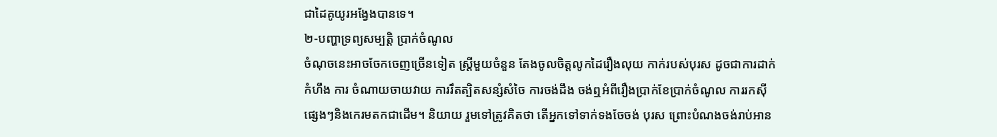ជាដៃគូយូរអង្វែងបានទេ។
២-បញ្ហាទ្រព្យសម្បត្ដិ ប្រាក់ចំណូល
ចំណុចនេះអាចចែកចេញច្រើនទៀត ស្ដ្រីមួយចំនួន តែងចូលចិត្ដលូកដៃរឿងលុយ កាក់របស់បុរស ដូចជាការដាក់កំហឹង ការ ចំណាយចាយវាយ ការរឹតត្បិតសន្សំសំចៃ ការចង់ដឹង ចង់ឮអំពីរឿងប្រាក់ខែប្រាក់ចំណូល ការរកស៊ីផេ្សងៗនិងកេរមតកជាដើម។ និយាយ រួមទៅត្រូវគិតថា តើអ្នកទៅទាក់ទងចែចង់ បុរស ព្រោះបំណងចង់រាប់អាន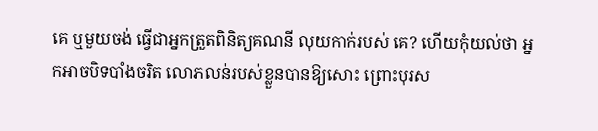គេ ឬមួយចង់ ធ្វើជាអ្នកត្រួតពិនិត្យគណនី លុយកាក់របស់ គេ? ហើយកុំយល់ថា អ្នកអាចបិទបាំងចរិត លោភលន់របស់ខ្លួនបានឱ្យសោះ ព្រោះបុរស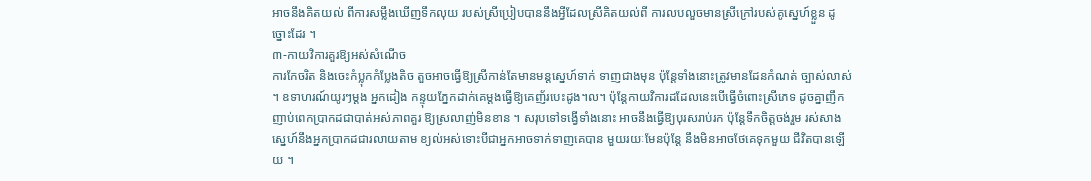អាចនឹងគិតយល់ ពីការសម្លឹងឃើញទឹកលុយ របស់ស្រីប្រៀបបាននឹងអ្វីដែលស្រីគិតយល់ពី ការលបលួចមានស្រីក្រៅរបស់គូសេ្នហ៍ខ្លួន ដូច្នោះដែរ ។
៣-កាយវិការគួរឱ្យអស់សំណើច
ការកែចរិត និងចេះកំប្លុកកំប្លែងតិច តួចអាចធ្វើឱ្យស្រីកាន់តែមានមន្ដសេ្នហ៍ទាក់ ទាញជាងមុន ប៉ុន្ដែទាំងនោះត្រូវមានដែនកំណត់ ច្បាស់លាស់ ។ ឧទាហរណ៍យូរៗម្ដង អ្នកដៀង កន្ទុយភ្នែកដាក់គេម្ដងធ្វើឱ្យគេញ័របេះដូង។ល។ ប៉ុន្ដែកាយវិការដដែលនេះបើធ្វើចំពោះស្រីភេទ ដូចគ្នាញឹកញាប់ពេកប្រាកដជាបាត់អស់ភាពគួរ ឱ្យស្រលាញ់មិនខាន ។ សរុបទៅទង្វើទាំងនោះ អាចនឹងធ្វើឱ្យបុរសរាប់រក ប៉ុន្ដែទឹកចិត្ដចង់រួម រស់សាងសេ្នហ៍នឹងអ្នកប្រាកដជារលាយតាម ខ្យល់អស់ទោះបីជាអ្នកអាចទាក់ទាញគេបាន មួយរយៈមែនប៉ុន្ដែ នឹងមិនអាចថែគេទុកមួយ ជីវិតបានឡើយ ។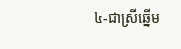៤-ជាស្រីឆ្នើម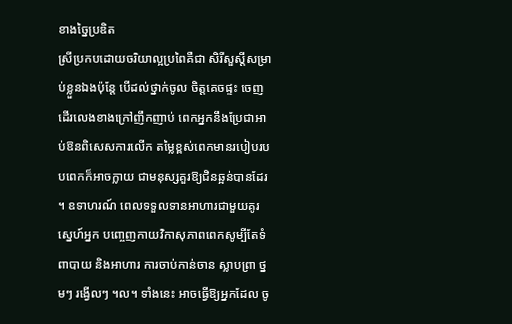ខាងច្នៃប្រឌិត
ស្រីប្រកបដោយចរិយាល្អប្រពៃគឺជា សិរីសួស្ដីសម្រាប់ខ្លួនឯងប៉ុន្ដែ បើដល់ថ្នាក់ចូល ចិត្ដគេចផ្ទះ ចេញដើរលេងខាងក្រៅញឹកញាប់ ពេកអ្នកនឹងប្រែជាអាប់ឱនពិសេសការលើក តម្លៃខ្ពស់ពេកមានរបៀបរបបពេកក៏អាចក្លាយ ជាមនុស្សគួរឱ្យជិនឆ្អន់បានដែរ ។ ឧទាហរណ៍ ពេលទទួលទានអាហារជាមួយគូរសេ្នហ៍អ្នក បពោ្ចញកាយវិកាសុភាពពេកសូម្បីតែទំពាបាយ និងអាហារ ការចាប់កាន់ចាន ស្លាបព្រា ថ្នមៗ រង្វើលៗ ។ល។ ទាំងនេះ អាចធ្វើឱ្យអ្នកដែល ចូ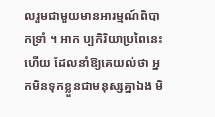លរួមជាមួយមានអារម្មណ៍ពិបាកទ្រាំ ។ អាក ប្បកិរិយាប្រពៃនេះហើយ ដែលនាំឱ្យគេយល់ថា អ្នកមិនទុកខ្លួនជាមនុស្សគ្នាឯង មិ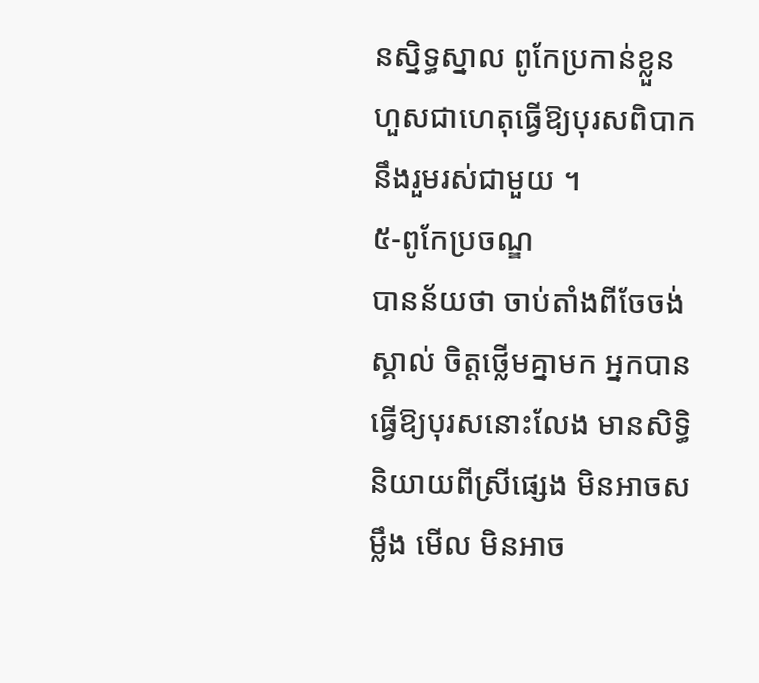នស្និទ្ធស្នាល ពូកែប្រកាន់ខ្លួនហួសជាហេតុធ្វើឱ្យបុរសពិបាក នឹងរួមរស់ជាមួយ ។
៥-ពូកែប្រចណ្ឌ
បានន័យថា ចាប់តាំងពីចែចង់ស្គាល់ ចិត្ដថ្លើមគ្នាមក អ្នកបានធ្វើឱ្យបុរសនោះលែង មានសិទ្ធិនិយាយពីស្រីផេ្សង មិនអាចសម្លឹង មើល មិនអាច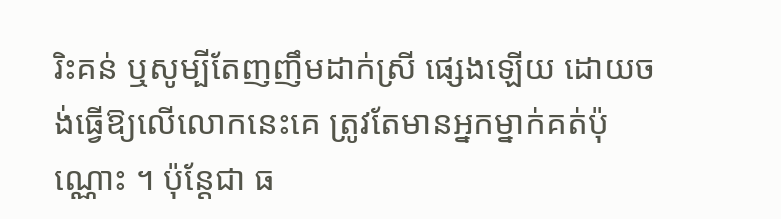រិះគន់ ឬសូម្បីតែញញឹមដាក់ស្រី ផេ្សងឡើយ ដោយចង់ធ្វើឱ្យលើលោកនេះគេ ត្រូវតែមានអ្នកម្នាក់គត់ប៉ុណ្ណោះ ។ ប៉ុន្ដែជា ធ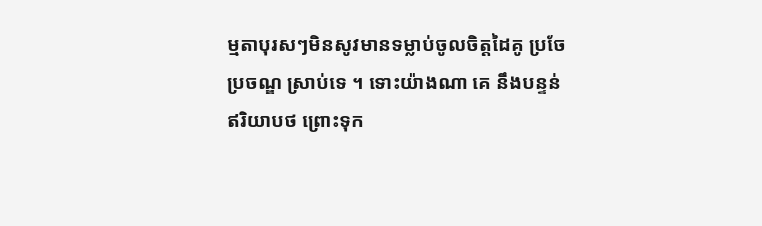ម្មតាបុរសៗមិនសូវមានទម្លាប់ចូលចិត្ដដៃគូ ប្រចែប្រចណ្ឌ ស្រាប់ទេ ។ ទោះយ៉ាងណា គេ នឹងបន្ទន់ឥរិយាបថ ព្រោះទុក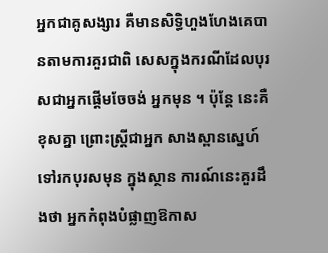អ្នកជាគូសង្សារ គឺមានសិទ្ធិហួងហែងគេបានតាមការគួរជាពិ សេសក្នុងករណីដែលបុរសជាអ្នកផ្ដើមចែចង់ អ្នកមុន ។ ប៉ុន្ដែ នេះគឺខុសគ្នា ព្រោះស្ដ្រីជាអ្នក សាងស្ពានសេ្នហ៍ទៅរកបុរសមុន ក្នុងស្ថាន ការណ៍នេះគួរដឹងថា អ្នកកំពុងបំផ្លាញឱកាស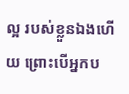ល្អ របស់ខ្លួនឯងហើយ ព្រោះបើអ្នកប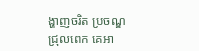ង្ហាញចរិត ប្រចណ្ឌជ្រុលពេក គេអា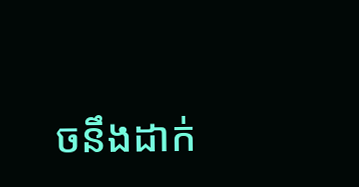ចនឹងដាក់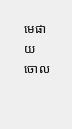មេផាយ ចោល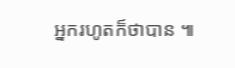អ្នករហូតក៏ថាបាន ៕